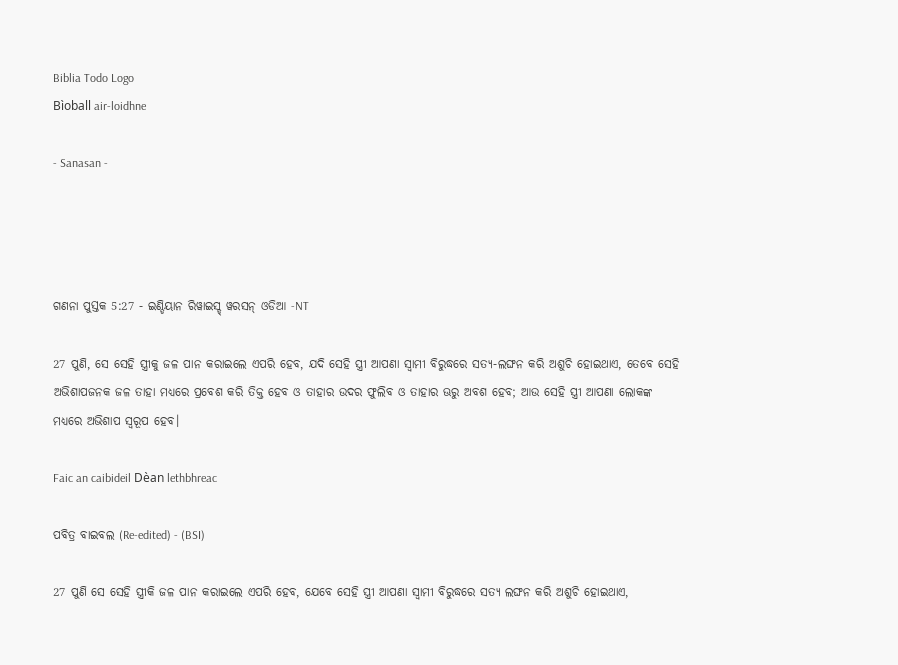Biblia Todo Logo
Bìoball air-loidhne

- Sanasan -




ଗଣନା ପୁସ୍ତକ 5:27 - ଇଣ୍ଡିୟାନ ରିୱାଇସ୍ଡ୍ ୱରସନ୍ ଓଡିଆ -NT

27 ପୁଣି, ସେ ସେହି ସ୍ତ୍ରୀକୁ ଜଳ ପାନ କରାଇଲେ ଏପରି ହେବ, ଯଦି ସେହି ସ୍ତ୍ରୀ ଆପଣା ସ୍ୱାମୀ ବିରୁଦ୍ଧରେ ସତ୍ୟ-ଲଙ୍ଘନ କରି ଅଶୁଚି ହୋଇଥାଏ, ତେବେ ସେହି ଅଭିଶାପଜନକ ଜଳ ତାହା ମଧ୍ୟରେ ପ୍ରବେଶ କରି ତିକ୍ତ ହେବ ଓ ତାହାର ଉଦର ଫୁଲିବ ଓ ତାହାର ଊରୁ ଅବଶ ହେବ; ଆଉ ସେହି ସ୍ତ୍ରୀ ଆପଣା ଲୋକଙ୍କ ମଧ୍ୟରେ ଅଭିଶାପ ସ୍ୱରୂପ ହେବ।

Faic an caibideil Dèan lethbhreac

ପବିତ୍ର ବାଇବଲ (Re-edited) - (BSI)

27 ପୁଣି ସେ ସେହି ସ୍ତ୍ରୀକି ଜଳ ପାନ କରାଇଲେ ଏପରି ହେବ, ଯେବେ ସେହି ସ୍ତ୍ରୀ ଆପଣା ସ୍ଵାମୀ ବିରୁଦ୍ଧରେ ସତ୍ୟ ଲଙ୍ଘନ କରି ଅଶୁଚି ହୋଇଥାଏ,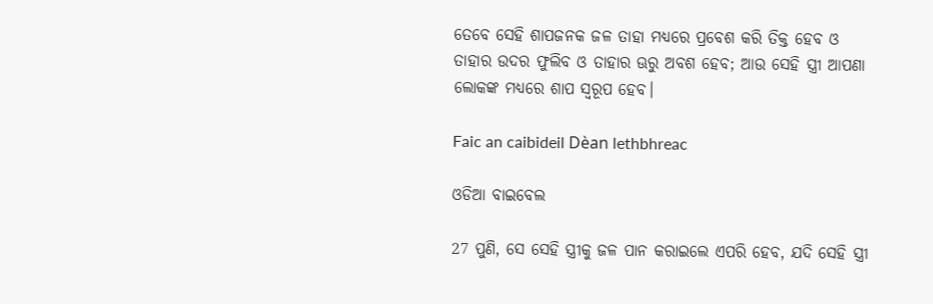ତେବେ ସେହି ଶାପଜନକ ଜଳ ତାହା ମଧ୍ୟରେ ପ୍ରବେଶ କରି ତିକ୍ତ ହେବ ଓ ତାହାର ଉଦର ଫୁଲିବ ଓ ତାହାର ଊରୁ ଅବଶ ହେବ; ଆଉ ସେହି ସ୍ତ୍ରୀ ଆପଣା ଲୋକଙ୍କ ମଧ୍ୟରେ ଶାପ ସ୍ଵରୂପ ହେବ।

Faic an caibideil Dèan lethbhreac

ଓଡିଆ ବାଇବେଲ

27 ପୁଣି, ସେ ସେହି ସ୍ତ୍ରୀକୁ ଜଳ ପାନ କରାଇଲେ ଏପରି ହେବ, ଯଦି ସେହି ସ୍ତ୍ରୀ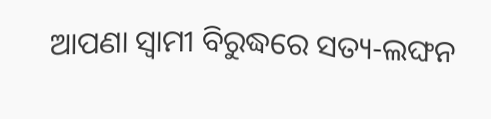ଆପଣା ସ୍ୱାମୀ ବିରୁଦ୍ଧରେ ସତ୍ୟ-ଲଙ୍ଘନ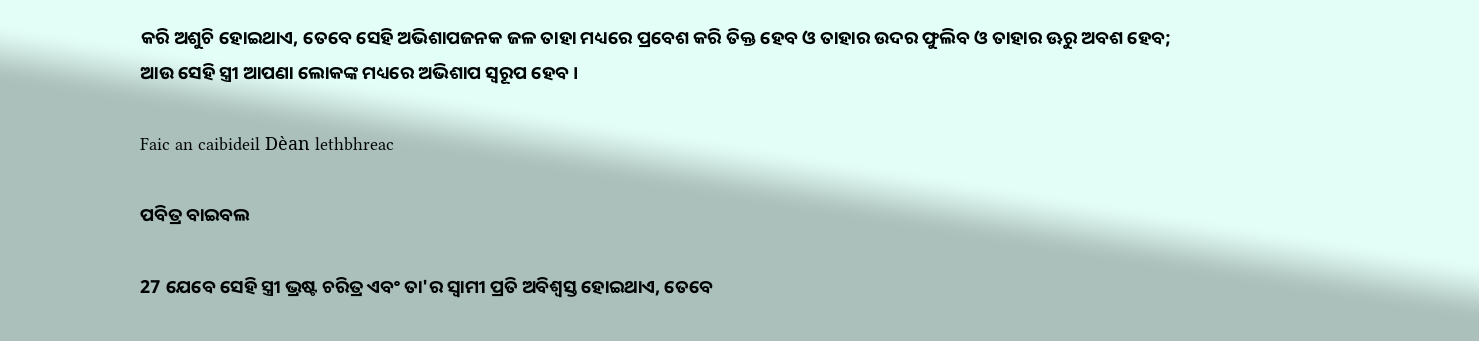କରି ଅଶୁଚି ହୋଇଥାଏ, ତେବେ ସେହି ଅଭିଶାପଜନକ ଜଳ ତାହା ମଧ୍ୟରେ ପ୍ରବେଶ କରି ତିକ୍ତ ହେବ ଓ ତାହାର ଉଦର ଫୁଲିବ ଓ ତାହାର ଊରୁ ଅବଶ ହେବ; ଆଉ ସେହି ସ୍ତ୍ରୀ ଆପଣା ଲୋକଙ୍କ ମଧ୍ୟରେ ଅଭିଶାପ ସ୍ୱରୂପ ହେବ।

Faic an caibideil Dèan lethbhreac

ପବିତ୍ର ବାଇବଲ

27 ଯେବେ ସେହି ସ୍ତ୍ରୀ ଭ୍ରଷ୍ଟ ଚରିତ୍ର ଏବଂ ତା'ର ସ୍ୱାମୀ ପ୍ରତି ଅବିଶ୍ୱସ୍ତ ହୋଇଥାଏ, ତେବେ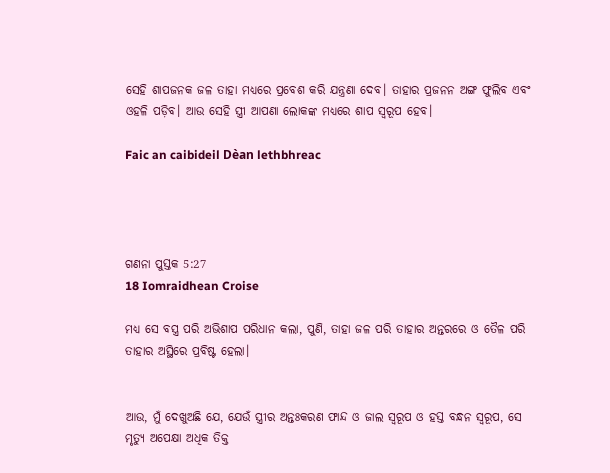ସେହି ଶାପଜନକ ଜଳ ତାହା ମଧ୍ୟରେ ପ୍ରବେଶ କରି ଯନ୍ତ୍ରଣା ଦେବ। ତାହାର ପ୍ରଜନନ ଅଙ୍ଗ ଫୁଲିବ ଏବଂ ଓହଳି ପଡ଼ିବ। ଆଉ ସେହି ସ୍ତ୍ରୀ ଆପଣା ଲୋକଙ୍କ ମଧ୍ୟରେ ଶାପ ସ୍ୱରୂପ ହେବ।

Faic an caibideil Dèan lethbhreac




ଗଣନା ପୁସ୍ତକ 5:27
18 Iomraidhean Croise

ମଧ୍ୟ ସେ ବସ୍ତ୍ର ପରି ଅଭିଶାପ ପରିଧାନ କଲା, ପୁଣି, ତାହା ଜଳ ପରି ତାହାର ଅନ୍ତରରେ ଓ ତୈଳ ପରି ତାହାର ଅସ୍ଥିରେ ପ୍ରବିଷ୍ଟ ହେଲା।


ଆଉ, ମୁଁ ଦେଖୁଅଛି ଯେ, ଯେଉଁ ସ୍ତ୍ରୀର ଅନ୍ତଃକରଣ ଫାନ୍ଦ ଓ ଜାଲ ସ୍ୱରୂପ ଓ ହସ୍ତ ବନ୍ଧନ ସ୍ୱରୂପ, ସେ ମୃତ୍ୟୁ ଅପେକ୍ଷା ଅଧିକ ତିକ୍ତ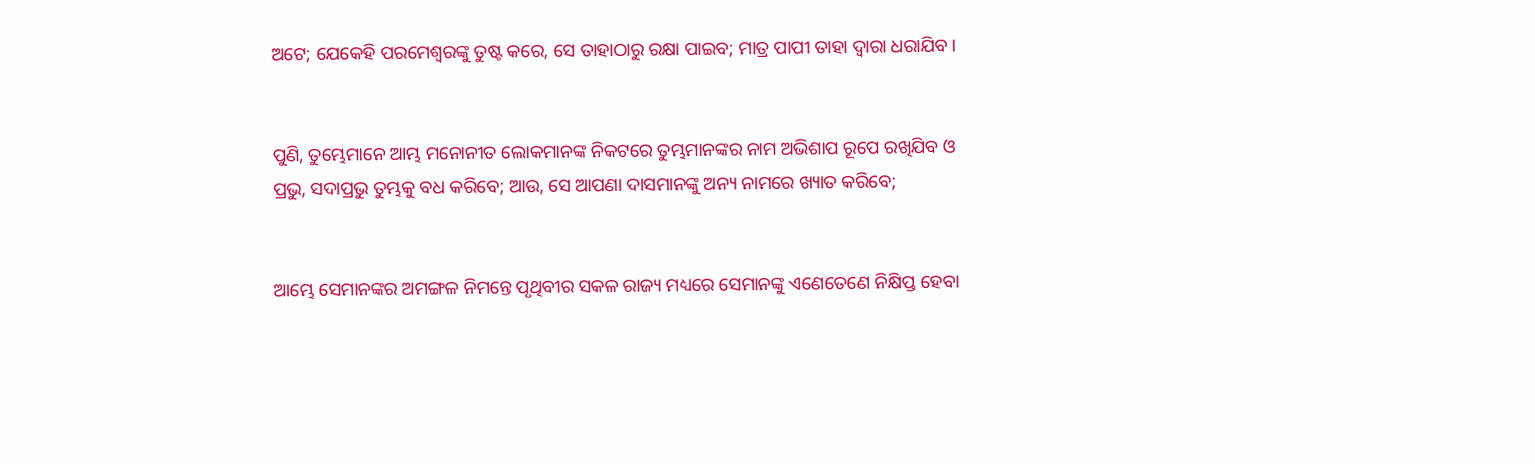ଅଟେ; ଯେକେହି ପରମେଶ୍ୱରଙ୍କୁ ତୁଷ୍ଟ କରେ, ସେ ତାହାଠାରୁ ରକ୍ଷା ପାଇବ; ମାତ୍ର ପାପୀ ତାହା ଦ୍ୱାରା ଧରାଯିବ।


ପୁଣି, ତୁମ୍ଭେମାନେ ଆମ୍ଭ ମନୋନୀତ ଲୋକମାନଙ୍କ ନିକଟରେ ତୁମ୍ଭମାନଙ୍କର ନାମ ଅଭିଶାପ ରୂପେ ରଖିଯିବ ଓ ପ୍ରଭୁ, ସଦାପ୍ରଭୁ ତୁମ୍ଭକୁ ବଧ କରିବେ; ଆଉ, ସେ ଆପଣା ଦାସମାନଙ୍କୁ ଅନ୍ୟ ନାମରେ ଖ୍ୟାତ କରିବେ;


ଆମ୍ଭେ ସେମାନଙ୍କର ଅମଙ୍ଗଳ ନିମନ୍ତେ ପୃଥିବୀର ସକଳ ରାଜ୍ୟ ମଧ୍ୟରେ ସେମାନଙ୍କୁ ଏଣେତେଣେ ନିକ୍ଷିପ୍ତ ହେବା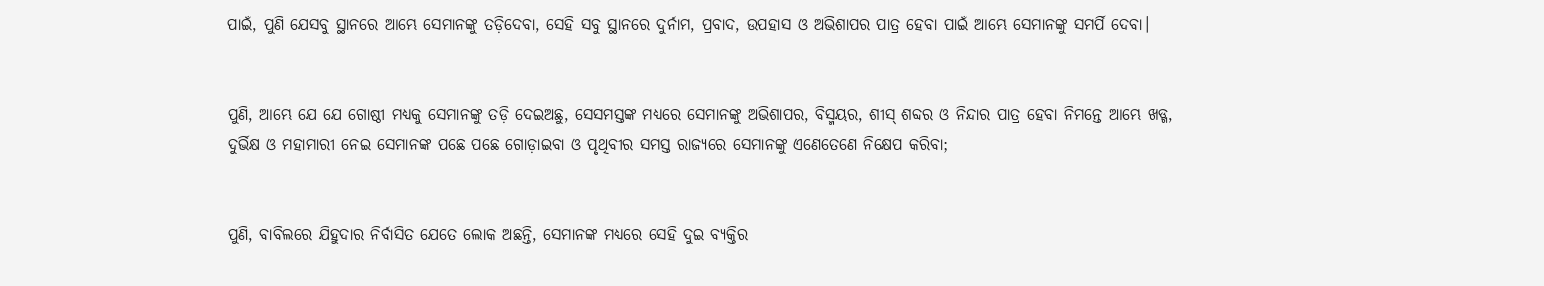ପାଇଁ, ପୁଣି ଯେସବୁ ସ୍ଥାନରେ ଆମ୍ଭେ ସେମାନଙ୍କୁ ତଡ଼ିଦେବା, ସେହି ସବୁ ସ୍ଥାନରେ ଦୁର୍ନାମ, ପ୍ରବାଦ, ଉପହାସ ଓ ଅଭିଶାପର ପାତ୍ର ହେବା ପାଇଁ ଆମ୍ଭେ ସେମାନଙ୍କୁ ସମର୍ପି ଦେବା।


ପୁଣି, ଆମ୍ଭେ ଯେ ଯେ ଗୋଷ୍ଠୀ ମଧ୍ୟକୁ ସେମାନଙ୍କୁ ତଡ଼ି ଦେଇଅଛୁ, ସେସମସ୍ତଙ୍କ ମଧ୍ୟରେ ସେମାନଙ୍କୁ ଅଭିଶାପର, ବିସ୍ମୟର, ଶୀସ୍‍ ଶବ୍ଦର ଓ ନିନ୍ଦାର ପାତ୍ର ହେବା ନିମନ୍ତେ ଆମ୍ଭେ ଖଡ୍ଗ, ଦୁର୍ଭିକ୍ଷ ଓ ମହାମାରୀ ନେଇ ସେମାନଙ୍କ ପଛେ ପଛେ ଗୋଡ଼ାଇବା ଓ ପୃଥିବୀର ସମସ୍ତ ରାଜ୍ୟରେ ସେମାନଙ୍କୁ ଏଣେତେଣେ ନିକ୍ଷେପ କରିବା;


ପୁଣି, ବାବିଲରେ ଯିହୁଦାର ନିର୍ବାସିତ ଯେତେ ଲୋକ ଅଛନ୍ତି, ସେମାନଙ୍କ ମଧ୍ୟରେ ସେହି ଦୁଇ ବ୍ୟକ୍ତିର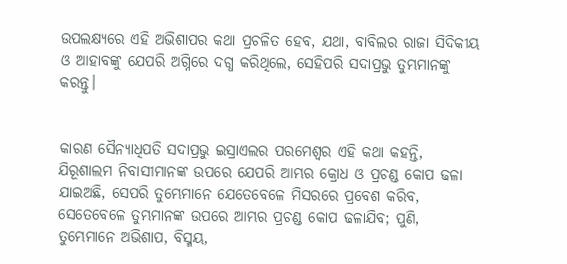ଉପଲକ୍ଷ୍ୟରେ ଏହି ଅଭିଶାପର କଥା ପ୍ରଚଳିତ ହେବ, ଯଥା, ବାବିଲର ରାଜା ସିଦିକୀୟ ଓ ଆହାବଙ୍କୁ ଯେପରି ଅଗ୍ନିରେ ଦଗ୍ଧ କରିଥିଲେ, ସେହିପରି ସଦାପ୍ରଭୁ ତୁମ୍ଭମାନଙ୍କୁ କରନ୍ତୁ।


କାରଣ ସୈନ୍ୟାଧିପତି ସଦାପ୍ରଭୁ ଇସ୍ରାଏଲର ପରମେଶ୍ୱର ଏହି କଥା କହନ୍ତି, ଯିରୂଶାଲମ ନିବାସୀମାନଙ୍କ ଉପରେ ଯେପରି ଆମ୍ଭର କ୍ରୋଧ ଓ ପ୍ରଚଣ୍ଡ କୋପ ଢଳା ଯାଇଅଛି, ସେପରି ତୁମ୍ଭେମାନେ ଯେତେବେଳେ ମିସରରେ ପ୍ରବେଶ କରିବ, ସେତେବେଳେ ତୁମ୍ଭମାନଙ୍କ ଉପରେ ଆମ୍ଭର ପ୍ରଚଣ୍ଡ କୋପ ଢଳାଯିବ; ପୁଣି, ତୁମ୍ଭେମାନେ ଅଭିଶାପ, ବିସ୍ମୟ,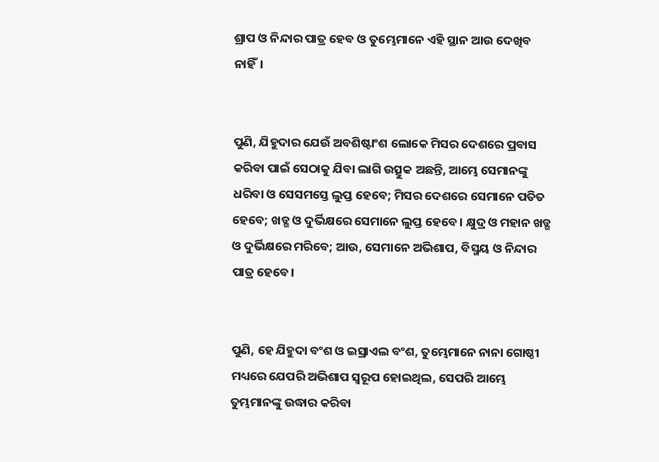ଶ୍ରାପ ଓ ନିନ୍ଦାର ପାତ୍ର ହେବ ଓ ତୁମ୍ଭେମାନେ ଏହି ସ୍ଥାନ ଆଉ ଦେଖିବ ନାହିଁ।


ପୁଣି, ଯିହୁଦାର ଯେଉଁ ଅବଶିଷ୍ଟାଂଶ ଲୋକେ ମିସର ଦେଶରେ ପ୍ରବାସ କରିବା ପାଇଁ ସେଠାକୁ ଯିବା ଲାଗି ଉତ୍ସୁକ ଅଛନ୍ତି, ଆମ୍ଭେ ସେମାନଙ୍କୁ ଧରିବା ଓ ସେସମସ୍ତେ ଲୁପ୍ତ ହେବେ; ମିସର ଦେଶରେ ସେମାନେ ପତିତ ହେବେ; ଖଡ୍ଗ ଓ ଦୁର୍ଭିକ୍ଷରେ ସେମାନେ ଲୁପ୍ତ ହେବେ। କ୍ଷୁଦ୍ର ଓ ମହାନ ଖଡ୍ଗ ଓ ଦୁର୍ଭିକ୍ଷରେ ମରିବେ; ଆଉ, ସେମାନେ ଅଭିଶାପ, ବିସ୍ମୟ ଓ ନିନ୍ଦାର ପାତ୍ର ହେବେ।


ପୁଣି, ହେ ଯିହୁଦା ବଂଶ ଓ ଇସ୍ରାଏଲ ବଂଶ, ତୁମ୍ଭେମାନେ ନାନା ଗୋଷ୍ଠୀ ମଧ୍ୟରେ ଯେପରି ଅଭିଶାପ ସ୍ୱରୂପ ହୋଇଥିଲ, ସେପରି ଆମ୍ଭେ ତୁମ୍ଭମାନଙ୍କୁ ଉଦ୍ଧାର କରିବା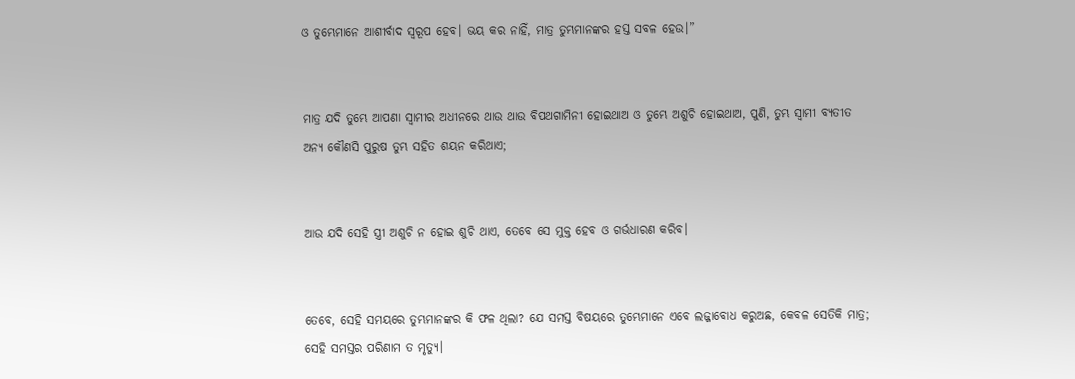ଓ ତୁମ୍ଭେମାନେ ଆଶୀର୍ବାଦ ସ୍ୱରୂପ ହେବ। ଭୟ କର ନାହିଁ, ମାତ୍ର ତୁମ୍ଭମାନଙ୍କର ହସ୍ତ ସବଳ ହେଉ।”


ମାତ୍ର ଯଦି ତୁମ୍ଭେ ଆପଣା ସ୍ୱାମୀର ଅଧୀନରେ ଥାଉ ଥାଉ ବିପଥଗାମିନୀ ହୋଇଥାଅ ଓ ତୁମ୍ଭେ ଅଶୁଚି ହୋଇଥାଅ, ପୁଣି, ତୁମ୍ଭ ସ୍ୱାମୀ ବ୍ୟତୀତ ଅନ୍ୟ କୌଣସି ପୁରୁଷ ତୁମ୍ଭ ସହିତ ଶୟନ କରିଥାଏ;


ଆଉ ଯଦି ସେହି ସ୍ତ୍ରୀ ଅଶୁଚି ନ ହୋଇ ଶୁଚି ଥାଏ, ତେବେ ସେ ମୁକ୍ତ ହେବ ଓ ଗର୍ଭଧାରଣ କରିବ।


ତେବେ, ସେହି ସମୟରେ ତୁମ୍ଭମାନଙ୍କର କି ଫଳ ଥିଲା? ଯେ ସମସ୍ତ ବିଷୟରେ ତୁମ୍ଭେମାନେ ଏବେ ଲଜ୍ଜାବୋଧ କରୁଅଛ, କେବଳ ସେତିକି ମାତ୍ର; ସେହି ସମସ୍ତର ପରିଣାମ ତ ମୃତ୍ୟୁ।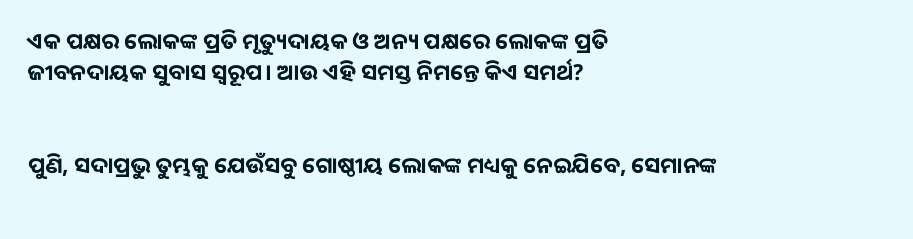ଏକ ପକ୍ଷର ଲୋକଙ୍କ ପ୍ରତି ମୃତ୍ୟୁଦାୟକ ଓ ଅନ୍ୟ ପକ୍ଷରେ ଲୋକଙ୍କ ପ୍ରତି ଜୀବନଦାୟକ ସୁବାସ ସ୍ୱରୂପ। ଆଉ ଏହି ସମସ୍ତ ନିମନ୍ତେ କିଏ ସମର୍ଥ?


ପୁଣି, ସଦାପ୍ରଭୁ ତୁମ୍ଭକୁ ଯେଉଁସବୁ ଗୋଷ୍ଠୀୟ ଲୋକଙ୍କ ମଧ୍ୟକୁ ନେଇଯିବେ, ସେମାନଙ୍କ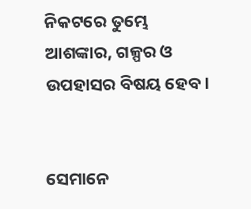ନିକଟରେ ତୁମ୍ଭେ ଆଶଙ୍କାର, ଗଳ୍ପର ଓ ଉପହାସର ବିଷୟ ହେବ।


ସେମାନେ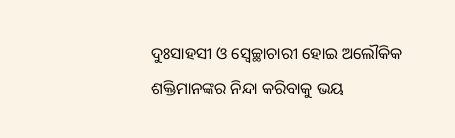ଦୁଃସାହସୀ ଓ ସ୍ୱେଚ୍ଛାଚାରୀ ହୋଇ ଅଲୌକିକ ଶକ୍ତିମାନଙ୍କର ନିନ୍ଦା କରିବାକୁ ଭୟ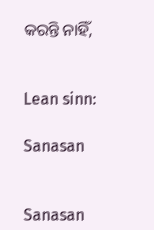କରନ୍ତି ନାହିଁ,


Lean sinn:

Sanasan


Sanasan